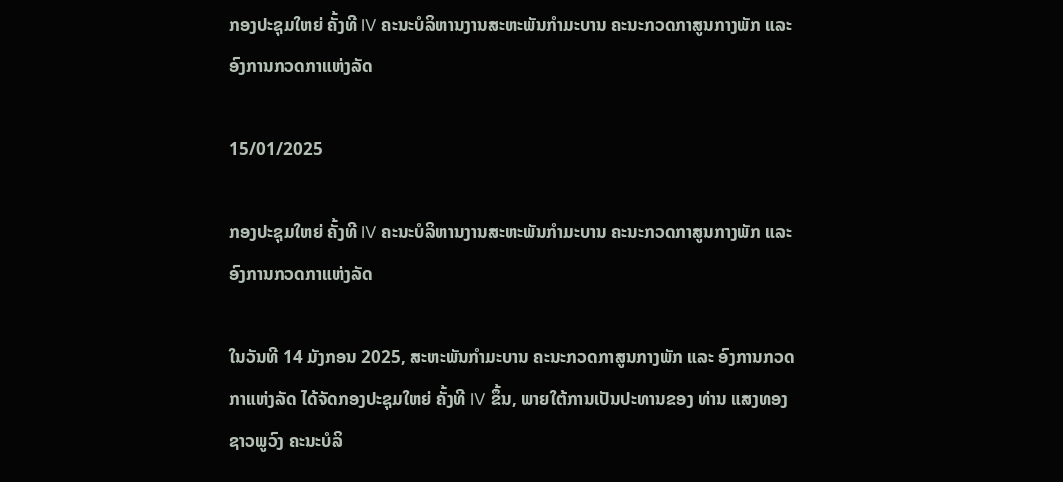ກອງປະຊຸມໃຫຍ່ ຄັ້ງທີ IV ຄະນະບໍລິຫານງານສະຫະພັນກໍາມະບານ ຄະນະກວດກາສູນກາງພັກ ແລະ ອົງການກວດກາແຫ່ງລັດ

15/01/2025

ກອງປະຊຸມໃຫຍ່ ຄັ້ງທີ IV ຄະນະບໍລິຫານງານສະຫະພັນກໍາມະບານ ຄະນະກວດກາສູນກາງພັກ ແລະ ອົງການກວດກາແຫ່ງລັດ

ໃນວັນທີ 14 ມັງກອນ 2025, ສະຫະພັນກຳມະບານ ຄະນະກວດກາສູນກາງພັກ ແລະ ອົງການກວດກາແຫ່ງລັດ ໄດ້ຈັດກອງປະຊຸມໃຫຍ່ ຄັ້ງທີ IV ຂຶ້ນ, ພາຍໃຕ້ການເປັນປະທານຂອງ ທ່ານ ແສງທອງ ຊາວພູວົງ ຄະນະບໍລິ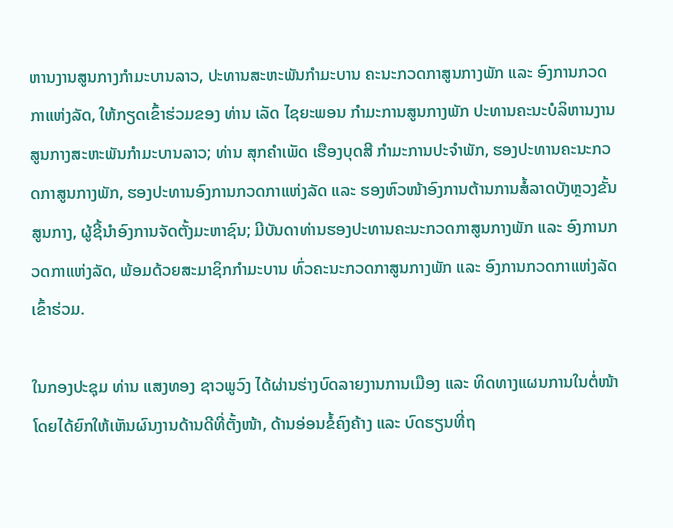ຫານງານສູນກາງກໍາມະບານລາວ, ປະທານສະຫະພັນກໍາມະບານ ຄະນະກວດກາສູນກາງພັກ ແລະ ອົງການກວດກາແຫ່ງລັດ, ໃຫ້ກຽດເຂົ້າຮ່ວມຂອງ ທ່ານ ເລັດ ໄຊຍະພອນ ກໍາມະການສູນກາງພັກ ປະທານຄະນະບໍລິຫານງານສູນກາງສະຫະພັນກໍາມະບານລາວ; ທ່ານ ສຸກຄໍາເພັດ ເຮືອງບຸດສີ ກຳມະການປະຈຳພັກ, ຮອງປະທານຄະນະກວດກາສູນກາງພັກ, ຮອງປະທານອົງການກວດກາແຫ່ງລັດ ແລະ ຮອງຫົວໜ້າອົງການຕ້ານການສໍ້ລາດບັງຫຼວງຂັ້ນສູນກາງ, ຜູ້ຊີ້ນໍາອົງການຈັດຕັ້ງມະຫາຊົນ; ມີບັນດາທ່ານຮອງປະທານຄະນະກວດກາສູນກາງພັກ ແລະ ອົງການກວດກາແຫ່ງລັດ, ພ້ອມດ້ວຍສະມາຊິກກໍາມະບານ ທົ່ວຄະນະກວດກາສູນກາງພັກ ແລະ ອົງການກວດກາແຫ່ງລັດເຂົ້າຮ່ວມ.

ໃນກອງປະຊຸມ ທ່ານ ແສງທອງ ຊາວພູວົງ ໄດ້ຜ່ານຮ່າງບົດລາຍງານການເມືອງ ແລະ ທິດທາງແຜນການໃນຕໍ່ໜ້າ ໂດຍໄດ້ຍົກໃຫ້ເຫັນຜົນງານດ້ານດີທີ່ຕັ້ງໜ້າ, ດ້ານອ່ອນຂໍ້ຄົງຄ້າງ ແລະ ບົດຮຽນທີ່ຖ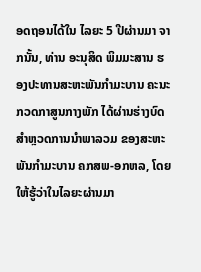ອດຖອນໄດ້ໃນ ໄລຍະ 5 ປີຜ່ານມາ ຈາກນັ້ນ, ທ່ານ ອະນຸສິດ ພິມມະສານ ຮອງປະທານສະຫະພັນກຳມະບານ ຄະນະກວດກາສູນກາງພັກ ໄດ້ຜ່ານຮ່າງບົດສຳຫຼວດການນຳພາລວມ ຂອງສະຫະພັນກຳມະບານ ຄກສພ-ອກຫລ, ໂດຍໃຫ້ຮູ້ວ່າໃນໄລຍະຜ່ານມາ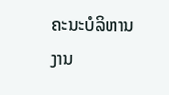ຄະນະບໍລິຫານງານ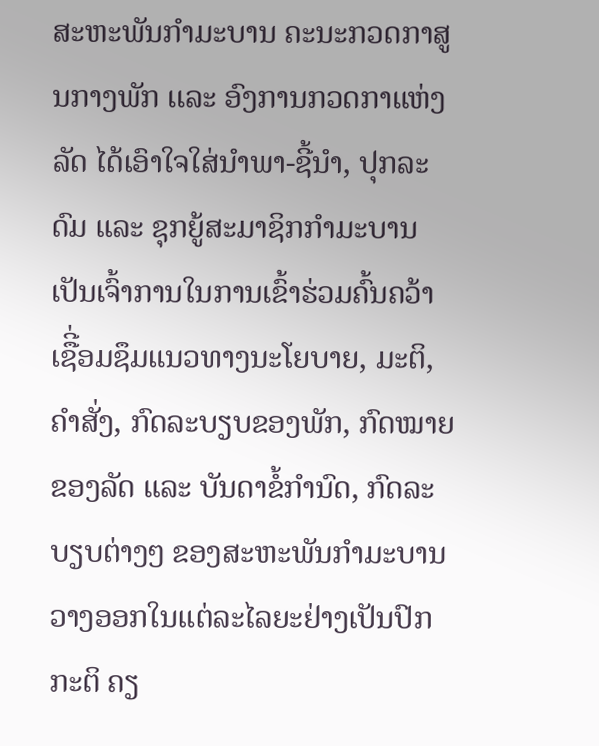ສະຫະພັນກຳມະບານ ຄະນະກວດກາສູນກາງພັກ ເເລະ ອົງການກວດກາແຫ່ງລັດ ໄດ້ເອົາໃຈໃສ່ນໍາພາ-ຊີ້ນໍາ, ປຸກລະດົມ ແລະ ຊຸກຍູ້ສະມາຊິກກໍາມະບານ ເປັນເຈົ້າການໃນການເຂົ້າຮ່ວມຄົ້ນຄວ້າເຊືີ່ອມຊຶມແນວທາງນະໂຍບາຍ, ມະຕິ, ຄໍາສັ່ງ, ກົດລະບຽບຂອງພັກ, ກົດໝາຍຂອງລັດ ແລະ ບັນດາຂໍ້ກໍານົດ, ກົດລະບຽບຕ່າງໆ ຂອງສະຫະພັນກໍາມະບານວາງອອກໃນແຕ່ລະໄລຍະຢ່າງເປັນປົກກະຕິ ຄຽ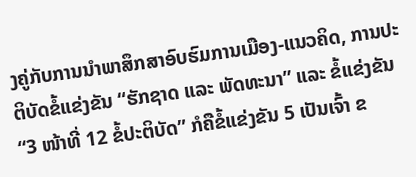ງຄູ່ກັບການນໍາພາສຶກສາອົບຮົມການເມືອງ-ແນວຄິດ, ການປະຕິບັດຂໍ້ແຂ່ງຂັນ “ຮັກຊາດ ແລະ ພັດທະນາ” ແລະ ຂໍ້ແຂ່ງຂັນ “3 ໜ້າທີ່ 12 ຂໍ້ປະຕິບັດ” ກໍຄືຂໍ້ແຂ່ງຂັນ 5 ເປັນເຈົ້າ ຂ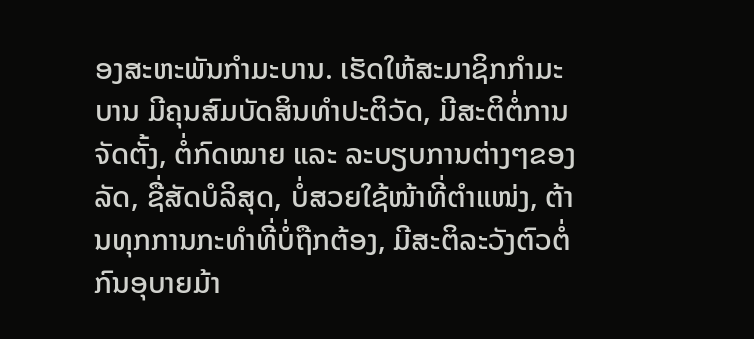ອງສະຫະພັນກໍາມະບານ. ເຮັດໃຫ້ສະມາຊິກກໍາມະບານ ມີຄຸນສົມບັດສິນທໍາປະຕິວັດ, ມີສະຕິຕໍ່ການຈັດຕັ້ງ, ຕໍ່ກົດໝາຍ ແລະ ລະບຽບການຕ່າງໆຂອງລັດ, ຊື່ສັດບໍລິສຸດ, ບໍ່ສວຍໃຊ້ໜ້າທີ່ຕໍາແໜ່ງ, ຕ້ານທຸກການກະທໍາທີ່ບໍ່ຖືກຕ້ອງ, ມີສະຕິລະວັງຕົວຕໍ່ກົນອຸບາຍມ້າ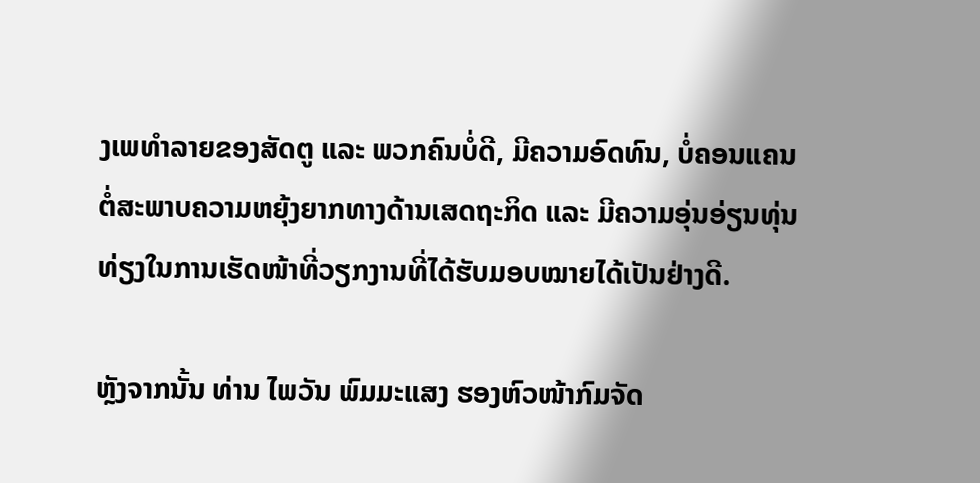ງເພທໍາລາຍຂອງສັດຕູ ແລະ ພວກຄົນບໍ່ດີ, ມີຄວາມອົດທົນ, ບໍ່ຄອນແຄນຕໍ່ສະພາບຄວາມຫຍຸ້ງຍາກທາງດ້ານເສດຖະກິດ ແລະ ມີຄວາມອຸ່ນອ່ຽນທຸ່ນທ່ຽງໃນການເຮັດໜ້າທີ່ວຽກງານທີ່ໄດ້ຮັບມອບໝາຍໄດ້ເປັນຢ່າງດີ.

ຫຼັງຈາກນັ້ນ ທ່ານ ໄພວັນ ພົມມະແສງ ຮອງຫົວໜ້າກົມຈັດ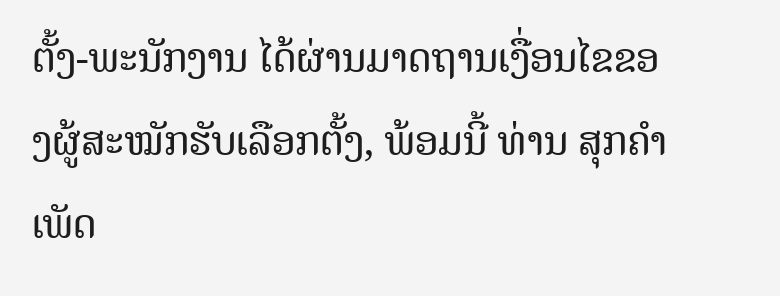ຕັ້ງ-ພະນັກງານ ໄດ້ຜ່ານມາດຖານເງື່ອນໄຂຂອງຜູ້ສະໝັກຮັບເລືອກຕັ້ງ, ພ້ອມນີ້ ທ່ານ ສຸກຄຳເພັດ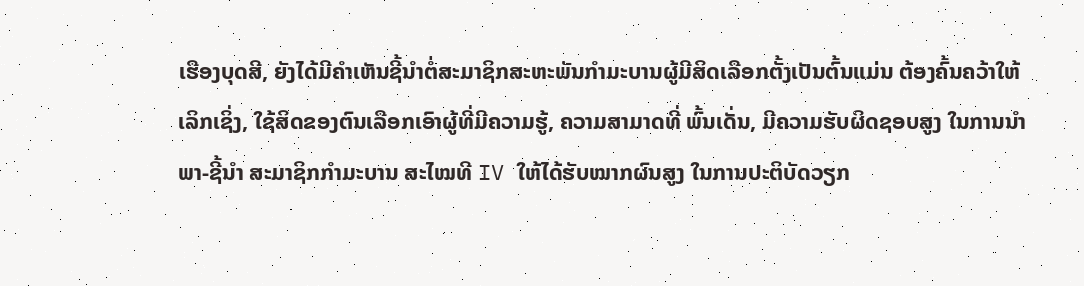ເຮືອງບຸດສີ, ຍັງໄດ້ມີຄໍາເຫັນຊີ້ນໍາຕໍ່ສະມາຊິກສະຫະພັນກໍາມະບານຜູ້ມີສິດເລືອກຕັ້ງເປັນຕົ້ນແມ່ນ ຕ້ອງຄົ້ນຄວ້າໃຫ້ເລິກເຊິ່ງ, ໃຊ້ສິດຂອງຕົນເລືອກເອົາຜູ້ທີ່ມີຄວາມຮູ້, ຄວາມສາມາດທີ່ ພົ້ນເດັ່ນ, ມີຄວາມຮັບຜິດຊອບສູງ ໃນການນໍາພາ-ຊີ້ນຳ ສະມາຊິກກໍາມະບານ ສະໄໝທີ IV ໃຫ້ໄດ້ຮັບໝາກຜົນສູງ ໃນການປະຕິບັດວຽກ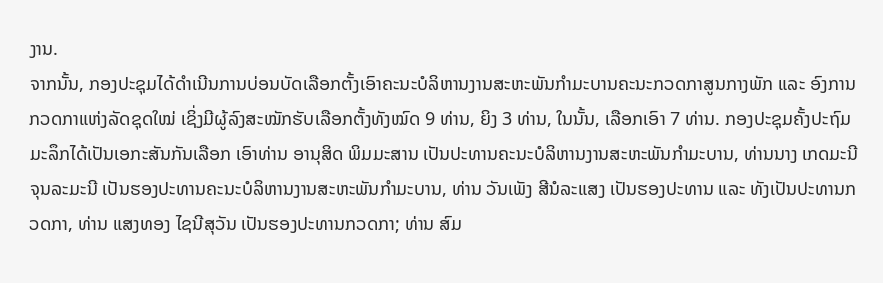ງານ.
ຈາກນັ້ນ, ກອງປະຊຸມໄດ້ດຳເນີນການບ່ອນບັດເລືອກຕັ້ງເອົາຄະນະບໍລິຫານງານສະຫະພັນກໍາມະບານຄະນະກວດກາສູນກາງພັກ ແລະ ອົງການກວດກາແຫ່ງລັດຊຸດໃໝ່ ເຊິ່ງມີຜູ້ລົງສະໝັກຮັບເລືອກຕັ້ງທັງໝົດ 9 ທ່ານ, ຍິງ 3 ທ່ານ, ໃນນັ້ນ, ເລືອກເອົາ 7 ທ່ານ. ກອງປະຊຸມຄັ້ງປະຖົມມະລຶກໄດ້ເປັນເອກະສັນກັນເລືອກ ເອົາທ່ານ ອານຸສິດ ພິມມະສານ ເປັນປະທານຄະນະບໍລິຫານງານສະຫະພັນກໍາມະບານ, ທ່ານນາງ ເກດມະນີ ຈຸນລະມະນີ ເປັນຮອງປະທານຄະນະບໍລິຫານງານສະຫະພັນກໍາມະບານ, ທ່ານ ວັນເພັງ ສີນໍລະແສງ ເປັນຮອງປະທານ ແລະ ທັງເປັນປະທານກວດກາ, ທ່ານ ແສງທອງ ໄຊນີສຸວັນ ເປັນຮອງປະທານກວດກາ; ທ່ານ ສົມ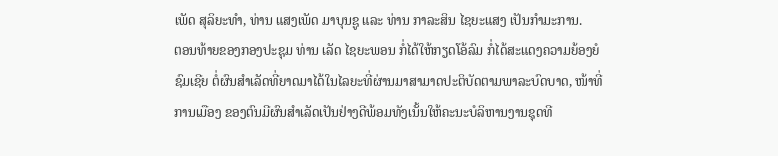ເພັດ ສຸລິຍະທໍາ, ທ່ານ ແສງເພັດ ມາບຸນຊູ ແລະ ທ່ານ ກາລະສິນ ໄຊຍະແສງ ເປັນກໍາມະການ.
ຕອນທ້າຍຂອງກອງປະຊຸມ ທ່ານ ເລັດ ໄຊຍະພອນ ກໍ່ໄດ້ໃຫ້ກຽດໂອ້ລົມ ກໍ່ໄດ້ສະແດງຄວາມຍ້ອງຍໍຊົມເຊີຍ ຕໍ່ຜົນສໍາເລັດທີ່ຍາດມາໄດ້ໃນໄລຍະທີ່ຜ່ານມາສາມາດປະຕິບັດຕາມພາລະບົດບາດ, ໜ້າທີ່ການເມືອງ ຂອງຕົນມີຜົນສຳເລັດເປັນຢ່າງດີພ້ອມທັງເນັ້ນໃຫ້ຄະນະບໍລິຫານງານຊຸດທີ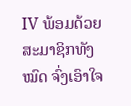IV ພ້ອມດ້ວຍ ສະມາຊິກທັງໝົດ ຈົ່ງເອົາໃຈ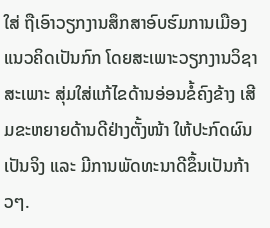ໃສ່ ຖືເອົາວຽກງານສຶກສາອົບຮົມການເມືອງແນວຄິດເປັນກົກ ໂດຍສະເພາະວຽກງານວິຊາສະເພາະ ສຸ່ມໃສ່ແກ້ໄຂດ້ານອ່ອນຂໍ້ຄົງຂ້າງ ເສີມຂະຫຍາຍດ້ານດີຢ່າງຕັ້ງໜ້າ ໃຫ້ປະກົດຜົນເປັນຈິງ ແລະ ມີການພັດທະນາດີຂຶ້ນເປັນກ້າວໆ.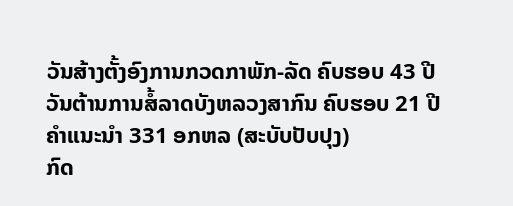ວັນສ້າງຕັ້ງອົງການກວດກາພັກ-ລັດ ຄົບຮອບ 43 ປີ
ວັນຕ້ານການສໍ້ລາດບັງຫລວງສາກົນ ຄົບຮອບ 21 ປີ
ຄຳແນະນຳ 331 ອກຫລ (ສະບັບປັບປຸງ)
ກົດ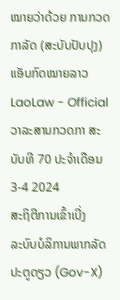ໝາຍວ່າດ້ວຍ ການກວດກາລັດ (ສະບັບປັບປຸງ)
ແອັບກົດໝາຍລາວ LaoLaw - Official
ວາລະສານກວດກາ ສະບັບທີ 70 ປະຈຳເດືອນ 3-4 2024
ສະຖິຕີການເຂົ້າເບີ່ງ
ລະບົບບໍລິການພາກລັດປະຕູດຽວ (Gov-X)